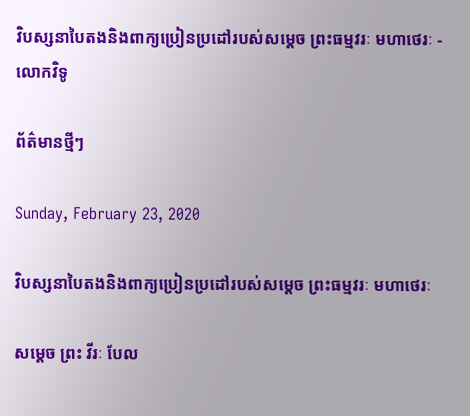វិបស្សនាបៃតងនិងពាក្យប្រៀនប្រដៅរបស់សម្ដេច ព្រះធម្មវរៈ មហាថេរៈ - លោកវិទូ

ព័ត៌មានថ្មីៗ

Sunday, February 23, 2020

វិបស្សនាបៃតងនិងពាក្យប្រៀនប្រដៅរបស់សម្ដេច ព្រះធម្មវរៈ មហាថេរៈ

សម្ដេច ព្រះ វីរៈ បែល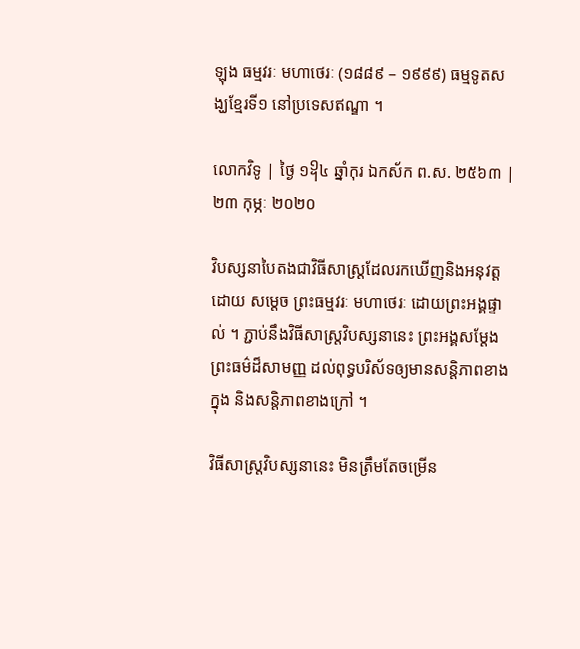ឡុង ធម្មវរៈ មហាថេរៈ (១៨៨៩ – ១៩៩៩) ធម្មទូតសង្ឃខ្មែរទី១ នៅប្រទេសឥណ្ឌា ។

លោកវិទូ | ថ្ងៃ ១᧡៤ ឆ្នាំកុរ ឯកស័ក ព.ស. ២៥៦៣ | ២៣ កុម្ភៈ ២០២០

វិបស្សនាបៃតងជាវិធីសាស្ត្រដែលរកឃើញនិងអនុវត្តដោយ សម្ដេច ព្រះធម្មវរៈ មហាថេរៈ ដោយព្រះអង្គផ្ទាល់ ។ ភ្ជាប់នឹងវិធីសាស្ត្រវិបស្សនានេះ ព្រះអង្គសម្ដែងព្រះធម៌ដ៏សាមញ្ញ ដល់ពុទ្ធបរិស័ទឲ្យមានសន្ដិភាពខាងក្នុង និងសន្ដិភាពខាងក្រៅ ។

វិធីសាស្ត្រវិបស្សនានេះ មិនត្រឹមតែចម្រើន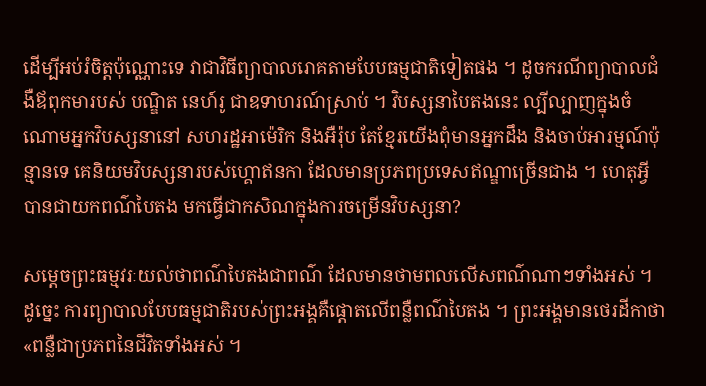ដើម្បីអប់រំចិត្តប៉ុណ្ណោះទេ វាជាវិធីព្យាបាលរោគតាមបែបធម្មជាតិទៀតផង ។ ដូចករណីព្យាបាលជំងឺឪពុកមារបស់ បណ្ឌិត នេហ៍រូ ជាឧទាហរណ៍ស្រាប់ ។ វិបស្សនាបៃតងនេះ ល្បីល្បាញក្នុងចំណោមអ្នកវិបស្សនានៅ សហរដ្ឋអាម៉េរិក និងអឺរ៉ុប តែខ្មែរយើងពុំមានអ្នកដឹង និងចាប់អារម្មណ៍ប៉ុន្មានទេ គេនិយមវិបស្សនារបស់ហ្គោឥនកា ដែលមានប្រភពប្រទេសឥណ្ឌាច្រើនជាង ។ ហេតុអ្វីបានជាយកពណ៌បៃតង មកធ្វើជាកសិណក្នុងការចម្រើនវិបស្សនា?

សម្ដេចព្រះធម្មវរៈយល់ថាពណ៌បៃតងជាពណ៌ ដែលមានថាមពលលើសពណ៌ណាៗទាំងអស់ ។ ដូច្នេះ ការព្យាបាលបែបធម្មជាតិរបស់ព្រះអង្គគឺផ្ដោតលើពន្លឺពណ៌បៃតង ។ ព្រះអង្គមានថេរដីកាថា «ពន្លឺជាប្រភពនៃជីវិតទាំងអស់ ។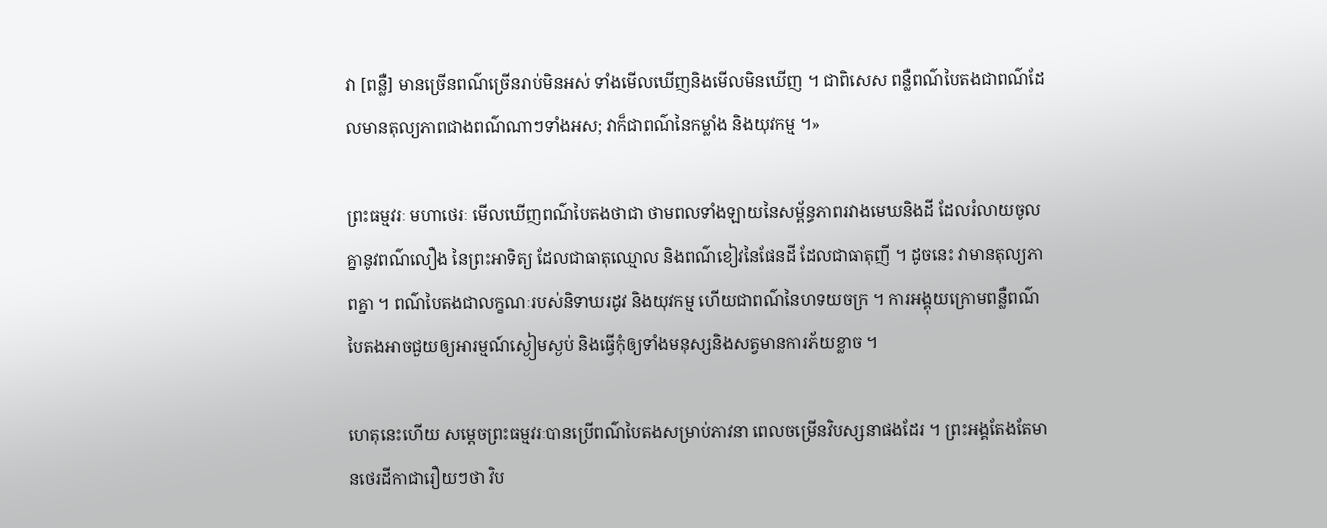វា [ពន្លឺ] មានច្រើនពណ៌ច្រើនរាប់មិនអស់ ទាំងមើលឃើញនិងមើលមិនឃើញ ។ ជាពិសេស ពន្លឺពណ៌បៃតងជាពណ៌ដែលមានតុល្យភាពជាងពណ៌ណាៗទាំងអស; វាក៏ជាពណ៌នៃកម្លាំង និងយុវកម្ម ។»

ព្រះធម្មវរៈ មហាថេរៈ មើលឃើញពណ៌បៃតងថាជា ថាមពលទាំងឡាយនៃសម្ព័ន្ធភាពរវាងមេឃនិងដី ដែលរំលាយចូលគ្នានូវពណ៌លឿង នៃព្រះអាទិត្យ ដែលជាធាតុឈ្មោល និងពណ៌ខៀវនៃផែនដី ដែលជាធាតុញី ។ ដូចនេះ វាមានតុល្យភាពគ្នា ។ ពណ៌បៃតងជាលក្ខណៈរបស់និទាឃរដូវ និងយុវកម្ម ហើយជាពណ៌នៃហទយចក្រ ។ ការអង្គុយក្រោមពន្លឺពណ៌បៃតងអាចជួយឲ្យអារម្មណ៍ស្ងៀមស្ងប់ និងធ្វើកុំឲ្យទាំងមនុស្សនិងសត្វមានការភ័យខ្លាច ។

ហេតុនេះហើយ សម្ដេចព្រះធម្មវរៈបានប្រើពណ៌បៃតងសម្រាប់ភាវនា ពេលចម្រើនវិបស្សនាផងដែរ ។ ព្រះអង្គតែងតែមានថេរដីកាជារឿយៗថា វិប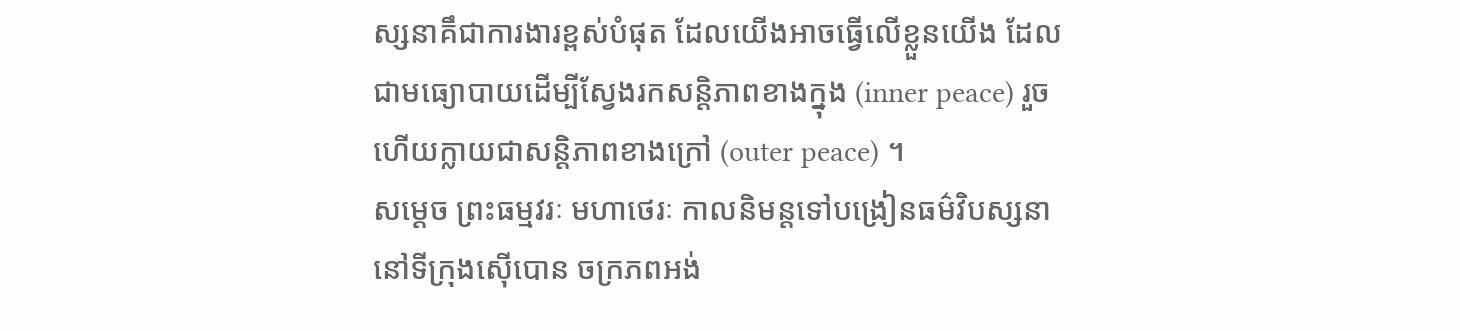ស្សនាគឹជាការងារខ្ពស់បំផុត ដែលយើងអាចធ្វើលើខ្លួនយើង ដែលជាមធ្យោបាយដើម្បីស្វែងរកសន្តិភាពខាងក្នុង (inner peace) រួចហើយក្លាយជាសន្តិភាពខាងក្រៅ (outer peace) ។
សម្ដេច ព្រះធម្មវរៈ មហាថេរៈ កាលនិមន្តទៅបង្រៀនធម៌វិបស្សនា នៅទីក្រុងស៊ើបោន ចក្រភពអង់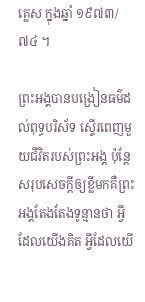គ្លេស ក្នុងឆ្នាំ ១៩៧៣/៧៤ ។

ព្រះអង្គបានបង្រៀនធម៌ដល់ពុទ្ធបរិស័ទ ស្ទើរពេញមួយជីវិតរបស់ព្រះអង្គ ប៉ុន្តែសរុបសេចក្តីឲ្យខ្លីមកគឺព្រះអង្គតែងតែងទូន្មានថា អ្វីដែលយើងគិត អ្វីដែលយើ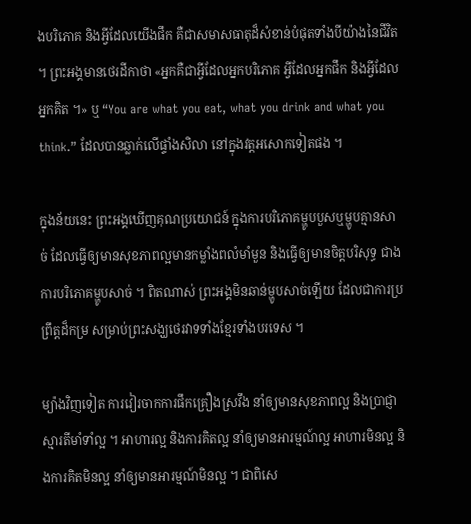ងបរិភោគ និងអ្វីដែលយើងផឹក គឺជាសមាសធាតុដ៏សំខាន់បំផុតទាំងបីយ៉ាងនៃជីវិត ។ ព្រះអង្គមានថេរដីកាថា «អ្នកគឺជាអ្វីដែលអ្នកបរិភោគ អ្វីដែលអ្នកផឹក និងអ្វីដែលអ្នកគិត ។» ឬ “You are what you eat, what you drink and what you think.” ដែលបានឆ្លាក់លើផ្ទាំងសិលា នៅក្នុងវត្តអសោកទៀតផង ។

ក្នុងន័យនេះ ព្រះអង្គឃើញគុណប្រយោជន៍ ក្នុងការបរិភោគម្ហូបបួសឬម្ហូបគ្មានសាច់ ដែលធ្វើឲ្យមានសុខភាពល្អមានកម្លាំងពលំមាំមួន និងធ្វើឲ្យមានចិត្តបរិសុទ្ធ ជាងការបរិភោគម្ហូបសាច់ ។ ពិតណាស់ ព្រះអង្គមិនឆាន់ម្ហូបសាច់ឡើយ ដែលជាការប្រព្រឹត្តដ៏កម្រ សម្រាប់ព្រះសង្ឃថេរវាទទាំងខ្មែរទាំងបរទេស ។

ម្យ៉ាងវិញទៀត ការវៀរចាកការផឹកគ្រឿងស្រវឹង នាំឲ្យមានសុខភាពល្អ និងប្រាជ្ញាស្មារតីមាំទាំល្អ ។ អាហារល្អ និងការគិតល្អ នាំឲ្យមានអារម្មណ៍ល្អ អាហារមិនល្អ និងការគិតមិនល្អ នាំឲ្យមានអារម្មណ៍មិនល្អ ។ ជាពិសេ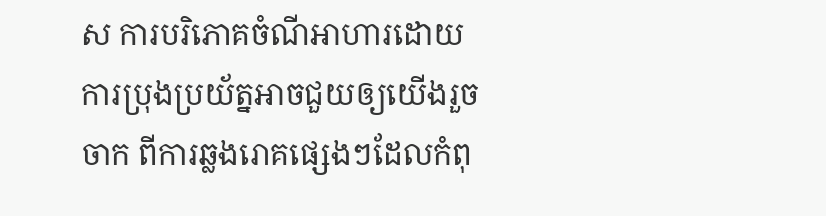ស ការបរិភោគចំណីអាហារដោយការប្រុងប្រយ័ត្នអាចជួយឲ្យយើងរួចចាក ពីការឆ្លងរោគផ្សេងៗដែលកំពុ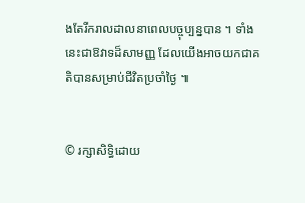ងតែរីករាលដាលនាពេលបច្ចុប្បន្នបាន ។ ទាំងនេះជាឱវាទដ៏សាមញ្ញ ដែលយើងអាចយកជាគតិបានសម្រាប់ជីវិតប្រចាំថ្ងៃ ៕


© រក្សាសិទ្ធិដោយ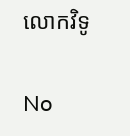លោកវិទូ

No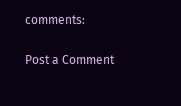comments:

Post a Comment